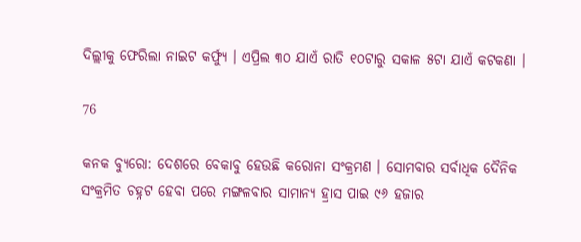ଦିଲ୍ଲୀକୁ ଫେରିଲା ନାଇଟ କର୍ଫ୍ୟୁ । ଏପ୍ରିଲ ୩୦ ଯାଏଁ ରାତି ୧୦ଟାରୁ ସକାଳ ୫ଟା ଯାଏଁ କଟକଣା ।

76

କନକ ବ୍ୟୁରୋ: ଦେଶରେ ବେକାବୁ ହେଉଛି କରୋନା ସଂକ୍ରମଣ । ସୋମବାର ସର୍ବାଧିକ ଦୈନିକ ସଂକ୍ରମିତ ଚହ୍ନଟ ହେବା ପରେ ମଙ୍ଗଳବାର ସାମାନ୍ୟ ହ୍ରାସ ପାଇ ୯୬ ହଜାର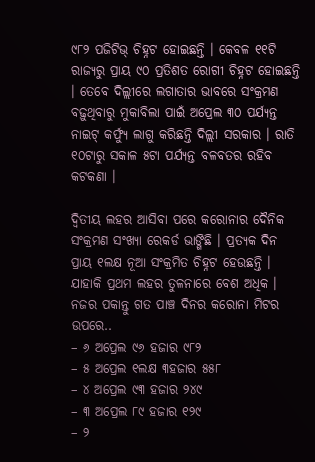୯୮୨ ପଜିଟିଭ୍ ଚିହ୍ନଟ ହୋଇଛନ୍ତି । କେବଳ ୧୧ଟି ରାଜ୍ୟରୁ ପ୍ରାୟ ୯୦ ପ୍ରତିଶତ ରୋଗୀ ଚିହ୍ନଟ ହୋଇଛନ୍ତି । ତେବେ ଦିଲ୍ଲୀରେ ଲଗାତାର ଭାବରେ ସଂକ୍ରମଣ ବଢ଼ୁଥିବାରୁ ମୁକାବିଲା ପାଇଁ ଅପ୍ରେଲ ୩୦ ପର୍ଯ୍ୟନ୍ତ ନାଇଟ୍ କର୍ଫ୍ୟୁ ଲାଗୁ କରିଛନ୍ତି ଦିଲ୍ଲୀ ସରକାର । ରାତି ୧୦ଟାରୁ ସକାଳ ୫ଟା ପର୍ଯ୍ୟନ୍ତ ବଳବତର ରହିବ କଟକଣା ।

ଦ୍ୱିତୀୟ ଲହର ଆସିବା ପରେ କରୋନାର ଦୈନିକ ସଂକ୍ରମଣ ସଂଖ୍ୟା ରେକର୍ଡ ଭାଙ୍ଗିଛି । ପ୍ରତ୍ୟକ ଦିନ ପ୍ରାୟ ୧ଲକ୍ଷ ନୂଆ ସଂକ୍ରମିତ ଚିହ୍ନଟ ହେଉଛନ୍ତି । ଯାହାକି ପ୍ରଥମ ଲହର ତୁଳନାରେ ବେଶ ଅଧିକ । ନଜର ପକାନ୍ତୁ ଗତ ପାଞ୍ଚ ଦିନର କରୋନା ମିଟର ଉପରେ..
– ୬ ଅପ୍ରେଲ ୯୬ ହଜାର ୯୮୨
– ୫ ଅପ୍ରେଲ ୧ଲକ୍ଷ ୩ହଜାର ୫୫୮
– ୪ ଅପ୍ରେଲ ୯୩ ହଜାର ୨୪୯
– ୩ ଅପ୍ରେଲ ୮୯ ହଜାର ୧୨୯
– ୨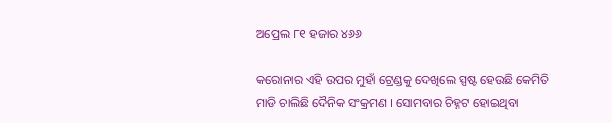ଅପ୍ରେଲ ୮୧ ହଜାର ୪୬୬

କରୋନାର ଏହି ଉପର ମୁହାଁ ଟ୍ରେଣ୍ଡକୁ ଦେଖିଲେ ସ୍ପଷ୍ଟ ହେଉଛି କେମିତି ମାଡି ଚାଲିଛି ଦୈନିକ ସଂକ୍ରମଣ । ସୋମବାର ଚିହ୍ନଟ ହୋଇଥିବା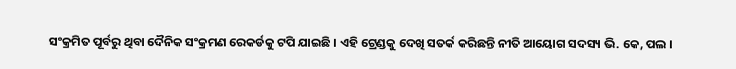ସଂକ୍ରମିତ ପୂର୍ବରୁ ଥିବା ଦୈନିକ ସଂକ୍ରମଣ ରେକର୍ଡକୁ ଟପି ଯାଇଛି । ଏହି ଟ୍ରେଣ୍ଡକୁ ଦେଖି ସତର୍କ କରିଛନ୍ତି ନୀତି ଆୟୋଗ ସଦସ୍ୟ ଭି. କେ, ପଲ ।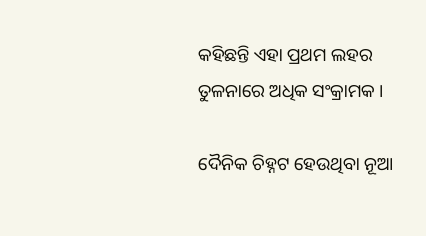କହିଛନ୍ତି ଏହା ପ୍ରଥମ ଲହର ତୁଳନାରେ ଅଧିକ ସଂକ୍ରାମକ ।

ଦୈନିକ ଚିହ୍ନଟ ହେଉଥିବା ନୂଆ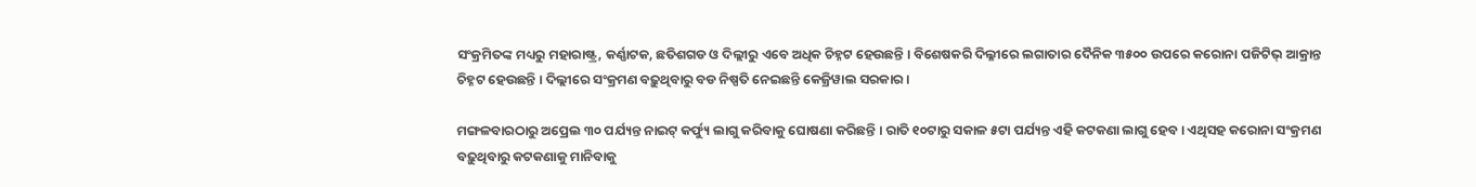ସଂକ୍ରମିତଙ୍କ ମଧ୍ୟରୁ ମହାରାଷ୍ଟ୍ର, କର୍ଣ୍ଣାଟକ, ଛତିଶଗଡ ଓ ଦିଲ୍ଲୀରୁ ଏବେ ଅଧିକ ଚିହ୍ନଟ ହେଉଛନ୍ତି । ବିଶେଷକରି ଦିଲ୍ଳୀରେ ଲଗାତାର ଦୈନିକ ୩୫୦୦ ଉପରେ କରୋନା ପଜିଟିଭ୍ ଆକ୍ରାନ୍ତ ଚିହ୍ନଟ ହେଉଛନ୍ତି । ଦିଲ୍ଲୀରେ ସଂକ୍ରମଣ ବଢ଼ୁଥିବାରୁ ବଡ ନିଷ୍ପତି ନେଇଛନ୍ତି କେଜ୍ରିୱାଲ ସରକାର ।

ମଙ୍ଗଳବାରଠାରୁ ଅପ୍ରେଲ ୩୦ ପର୍ଯ୍ୟନ୍ତ ନାଇଟ୍ କର୍ଫ୍ୟୁ ଲାଗୁ କରିବାକୁ ଘୋଷଣା କରିଛନ୍ତି । ରାତି ୧୦ଟାରୁ ସକାଳ ୫ଟା ପର୍ଯ୍ୟନ୍ତ ଏହି କଟକଣା ଲାଗୁ ହେବ । ଏଥିସହ କରୋନା ସଂକ୍ରମଣ ବଢ଼ୁଥିବାରୁ କଟକଣାକୁ ମାନିବାକୁ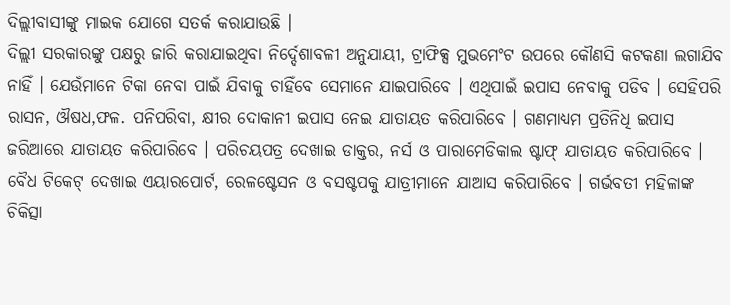ଦିଲ୍ଲୀବାସୀଙ୍କୁ ମାଇକ ଯୋଗେ ସତର୍କ କରାଯାଉଛି ।
ଦିଲ୍ଲୀ ସରକାରଙ୍କୁ ପକ୍ଷରୁ ଜାରି କରାଯାଇଥିବା ନିର୍ଦ୍ଦେଶାବଳୀ ଅନୁଯାୟୀ, ଟ୍ରାଫିକ୍ସ ମୁଭମେଂଟ ଉପରେ କୌଣସି କଟକଣା ଲଗାଯିବ ନାହିଁ । ଯେଉଁମାନେ ଟିକା ନେବା ପାଇଁ ଯିବାକୁ ଚାହିଁବେ ସେମାନେ ଯାଇପାରିବେ । ଏଥିପାଇଁ ଇପାସ ନେବାକୁ ପଡିବ । ସେହିପରି ରାସନ, ଔଷଧ,ଫଳ. ପନିପରିବା, କ୍ଷୀର ଦୋକାନୀ ଇପାସ ନେଇ ଯାତାୟତ କରିପାରିବେ । ଗଣମାଧ୍ୟମ ପ୍ରତିନିଧି ଇପାସ ଜରିଆରେ ଯାତାୟତ କରିପାରିବେ । ପରିଚୟପତ୍ର ଦେଖାଇ ଡାକ୍ତର, ନର୍ସ ଓ ପାରାମେଡିକାଲ ଷ୍ଟାଫ୍ ଯାତାୟତ କରିପାରିବେ । ବୈଧ ଟିକେଟ୍ ଦେଖାଇ ଏୟାରପୋର୍ଟ, ରେଳଷ୍ଟେସନ ଓ ବସଷ୍ଟପକୁ ଯାତ୍ରୀମାନେ ଯାଆସ କରିପାରିବେ । ଗର୍ଭବତୀ ମହିଳାଙ୍କ ଚିକିତ୍ସା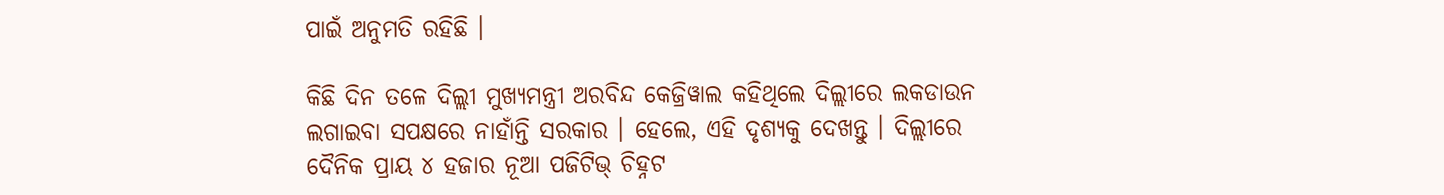ପାଇଁ ଅନୁମତି ରହିଛି ।

କିଛି ଦିନ ତଳେ ଦିଲ୍ଲୀ ମୁଖ୍ୟମନ୍ତ୍ରୀ ଅରବିନ୍ଦ କେଜ୍ରିୱାଲ କହିଥିଲେ ଦିଲ୍ଲୀରେ ଲକଡାଉନ ଲଗାଇବା ସପକ୍ଷରେ ନାହାଁନ୍ତି ସରକାର । ହେଲେ, ଏହି ଦୃଶ୍ୟକୁ ଦେଖନ୍ତୁ । ଦିଲ୍ଲୀରେ ଦୈନିକ ପ୍ରାୟ ୪ ହଜାର ନୂଆ ପଜିଟିଭ୍ ଚିହ୍ନଟ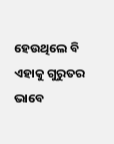ହେଉଥିଲେ ବି ଏହାକୁ ଗୁରୁତର ଭାବେ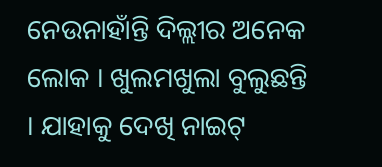ନେଉନାହାଁନ୍ତି ଦିଲ୍ଲୀର ଅନେକ ଲୋକ । ଖୁଲମଖୁଲା ବୁଲୁଛନ୍ତି । ଯାହାକୁ ଦେଖି ନାଇଟ୍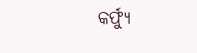କର୍ଫ୍ୟୁ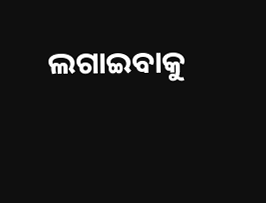ଲଗାଇବାକୁ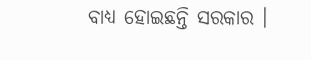ବାଧ୍ୟ ହୋଇଛନ୍ତି ସରକାର ।